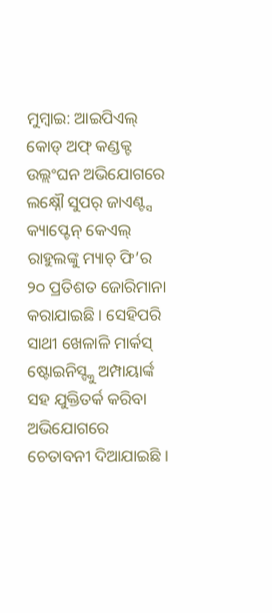ମୁମ୍ବାଇ: ଆଇପିଏଲ୍ କୋଡ୍ ଅଫ୍ କଣ୍ଡକ୍ଟ ଉଲ୍ଲଂଘନ ଅଭିଯୋଗରେ ଲକ୍ଷ୍ନୌ ସୁପର୍ ଜାଏଣ୍ଟ୍ସ କ୍ୟାପ୍ଟେନ୍ କେଏଲ୍ ରାହୁଲଙ୍କୁ ମ୍ୟାଚ୍ ଫି’ର ୨୦ ପ୍ରତିଶତ ଜୋରିମାନା କରାଯାଇଛି । ସେହିପରି ସାଥୀ ଖେଳାଳି ମାର୍କସ୍ ଷ୍ଟୋଇନିସ୍ଙ୍କୁ ଅମ୍ପାୟାର୍ଙ୍କ ସହ ଯୁକ୍ତିତର୍କ କରିବା ଅଭିଯୋଗରେ ଚେତାବନୀ ଦିଆଯାଇଛି ।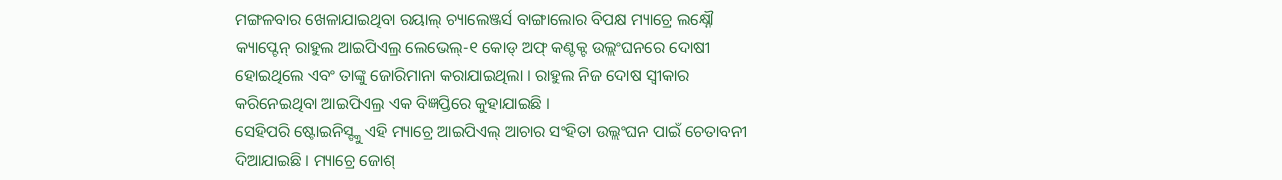ମଙ୍ଗଳବାର ଖେଳାଯାଇଥିବା ରୟାଲ୍ ଚ୍ୟାଲେଞ୍ଜର୍ସ ବାଙ୍ଗାଲୋର ବିପକ୍ଷ ମ୍ୟାଚ୍ରେ ଲକ୍ଷ୍ନୌ କ୍ୟାପ୍ଟେନ୍ ରାହୁଲ ଆଇପିଏଲ୍ର ଲେଭେଲ୍-୧ କୋଡ୍ ଅଫ୍ କଣ୍ଟକ୍ଟ ଉଲ୍ଲଂଘନରେ ଦୋଷୀ ହୋଇଥିଲେ ଏବଂ ତାଙ୍କୁ ଜୋରିମାନା କରାଯାଇଥିଲା । ରାହୁଲ ନିଜ ଦୋଷ ସ୍ୱୀକାର କରିନେଇଥିବା ଆଇପିଏଲ୍ର ଏକ ବିଜ୍ଞପ୍ତିରେ କୁହାଯାଇଛି ।
ସେହିପରି ଷ୍ଟୋଇନିସ୍ଙ୍କୁ ଏହି ମ୍ୟାଚ୍ରେ ଆଇପିଏଲ୍ ଆଚାର ସଂହିତା ଉଲ୍ଲଂଘନ ପାଇଁ ଚେତାବନୀ ଦିଆଯାଇଛି । ମ୍ୟାଚ୍ରେ ଜୋଶ୍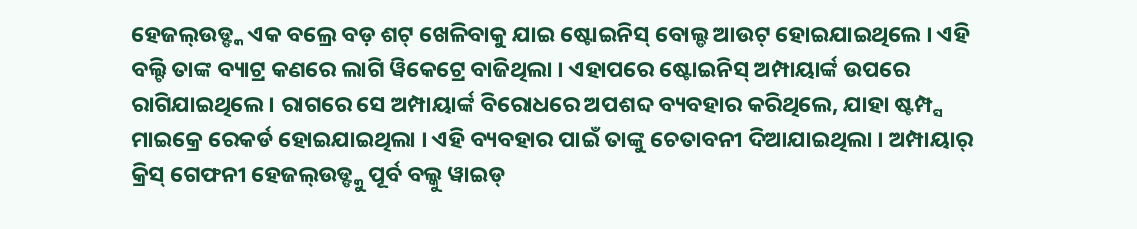ହେଜଲ୍ଉଡ୍ଙ୍କ ଏକ ବଲ୍ରେ ବଡ଼ ଶଟ୍ ଖେଳିବାକୁ ଯାଇ ଷ୍ଟୋଇନିସ୍ ବୋଲ୍ଡ ଆଉଟ୍ ହୋଇଯାଇଥିଲେ । ଏହି ବଲ୍ଟି ତାଙ୍କ ବ୍ୟାଟ୍ର କଣରେ ଲାଗି ୱିକେଟ୍ରେ ବାଜିଥିଲା । ଏହାପରେ ଷ୍ଟୋଇନିସ୍ ଅମ୍ପାୟାର୍ଙ୍କ ଉପରେ ରାଗିଯାଇଥିଲେ । ରାଗରେ ସେ ଅମ୍ପାୟାର୍ଙ୍କ ବିରୋଧରେ ଅପଶବ୍ଦ ବ୍ୟବହାର କରିଥିଲେ, ଯାହା ଷ୍ଟମ୍ପ୍ସ ମାଇକ୍ରେ ରେକର୍ଡ ହୋଇଯାଇଥିଲା । ଏହି ବ୍ୟବହାର ପାଇଁ ତାଙ୍କୁ ଚେତାବନୀ ଦିଆଯାଇଥିଲା । ଅମ୍ପାୟାର୍ କ୍ରିସ୍ ଗେଫନୀ ହେଜଲ୍ଉଡ୍ଙ୍କୁ ପୂର୍ବ ବଲ୍କୁ ୱାଇଡ୍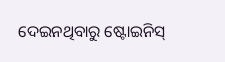ଦେଇନଥିବାରୁ ଷ୍ଟୋଇନିସ୍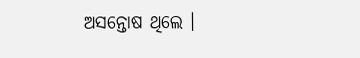ଅସନ୍ତୋଷ ଥିଲେ ।